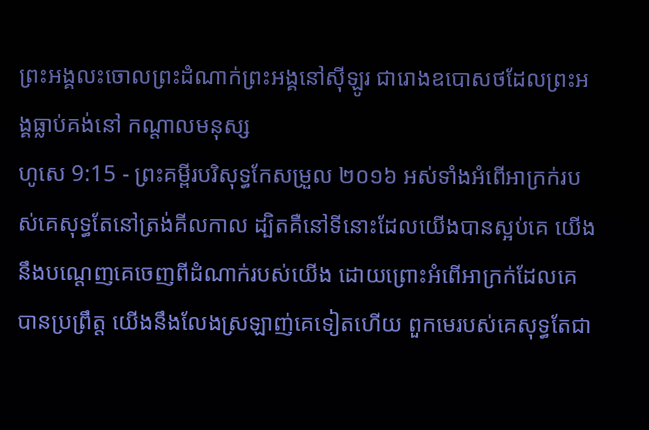ព្រះអង្គលះចោលព្រះដំណាក់ព្រះអង្គនៅស៊ីឡូរ ជារោងឧបោសថដែលព្រះអង្គធ្លាប់គង់នៅ កណ្ដាលមនុស្ស
ហូសេ 9:15 - ព្រះគម្ពីរបរិសុទ្ធកែសម្រួល ២០១៦ អស់ទាំងអំពើអាក្រក់របស់គេសុទ្ធតែនៅត្រង់គីលកាល ដ្បិតគឺនៅទីនោះដែលយើងបានស្អប់គេ យើងនឹងបណ្តេញគេចេញពីដំណាក់របស់យើង ដោយព្រោះអំពើអាក្រក់ដែលគេបានប្រព្រឹត្ត យើងនឹងលែងស្រឡាញ់គេទៀតហើយ ពួកមេរបស់គេសុទ្ធតែជា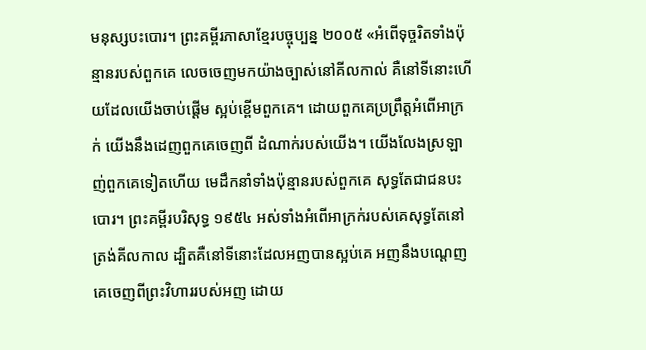មនុស្សបះបោរ។ ព្រះគម្ពីរភាសាខ្មែរបច្ចុប្បន្ន ២០០៥ «អំពើទុច្ចរិតទាំងប៉ុន្មានរបស់ពួកគេ លេចចេញមកយ៉ាងច្បាស់នៅគីលកាល់ គឺនៅទីនោះហើយដែលយើងចាប់ផ្ដើម ស្អប់ខ្ពើមពួកគេ។ ដោយពួកគេប្រព្រឹត្តអំពើអាក្រក់ យើងនឹងដេញពួកគេចេញពី ដំណាក់របស់យើង។ យើងលែងស្រឡាញ់ពួកគេទៀតហើយ មេដឹកនាំទាំងប៉ុន្មានរបស់ពួកគេ សុទ្ធតែជាជនបះបោរ។ ព្រះគម្ពីរបរិសុទ្ធ ១៩៥៤ អស់ទាំងអំពើអាក្រក់របស់គេសុទ្ធតែនៅត្រង់គីលកាល ដ្បិតគឺនៅទីនោះដែលអញបានស្អប់គេ អញនឹងបណ្តេញគេចេញពីព្រះវិហាររបស់អញ ដោយ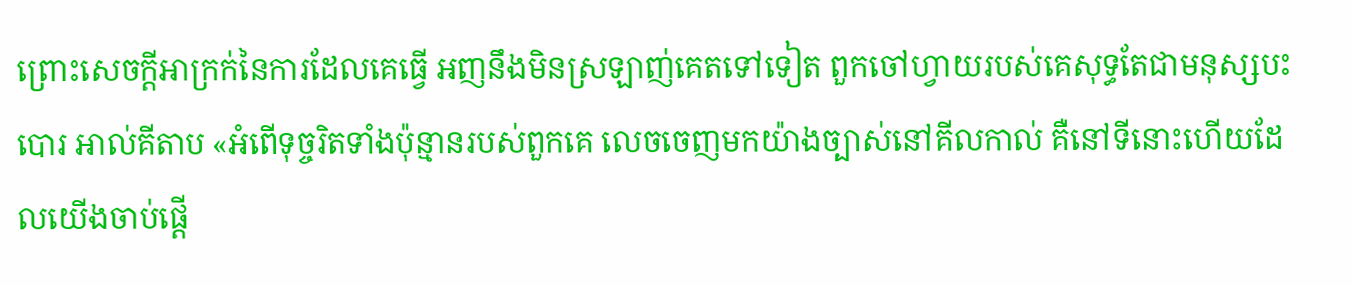ព្រោះសេចក្ដីអាក្រក់នៃការដែលគេធ្វើ អញនឹងមិនស្រឡាញ់គេតទៅទៀត ពួកចៅហ្វាយរបស់គេសុទ្ធតែជាមនុស្សបះបោរ អាល់គីតាប «អំពើទុច្ចរិតទាំងប៉ុន្មានរបស់ពួកគេ លេចចេញមកយ៉ាងច្បាស់នៅគីលកាល់ គឺនៅទីនោះហើយដែលយើងចាប់ផ្ដើ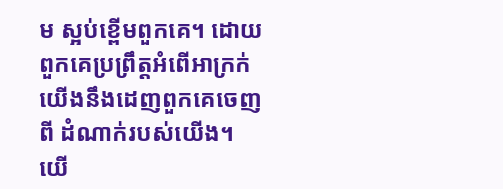ម ស្អប់ខ្ពើមពួកគេ។ ដោយពួកគេប្រព្រឹត្តអំពើអាក្រក់ យើងនឹងដេញពួកគេចេញពី ដំណាក់របស់យើង។ យើ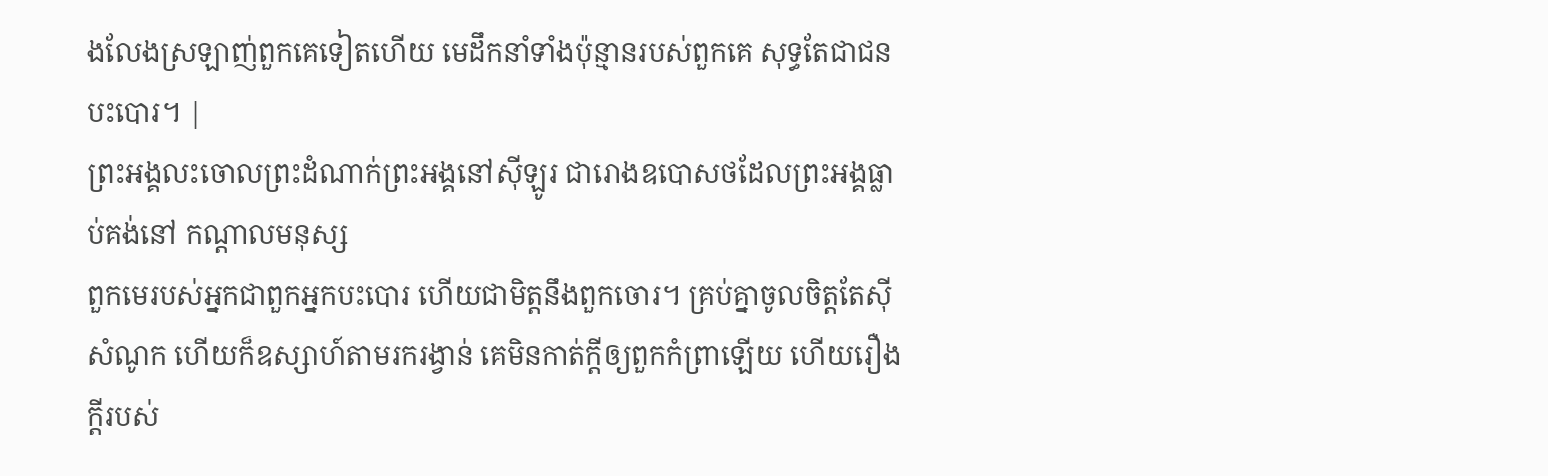ងលែងស្រឡាញ់ពួកគេទៀតហើយ មេដឹកនាំទាំងប៉ុន្មានរបស់ពួកគេ សុទ្ធតែជាជនបះបោរ។ |
ព្រះអង្គលះចោលព្រះដំណាក់ព្រះអង្គនៅស៊ីឡូរ ជារោងឧបោសថដែលព្រះអង្គធ្លាប់គង់នៅ កណ្ដាលមនុស្ស
ពួកមេរបស់អ្នកជាពួកអ្នកបះបោរ ហើយជាមិត្តនឹងពួកចោរ។ គ្រប់គ្នាចូលចិត្តតែស៊ីសំណូក ហើយក៏ឧស្សាហ៍តាមរករង្វាន់ គេមិនកាត់ក្តីឲ្យពួកកំព្រាឡើយ ហើយរឿងក្តីរបស់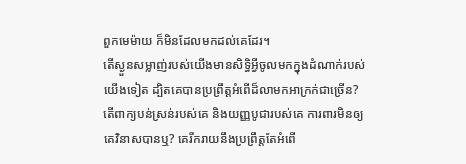ពួកមេម៉ាយ ក៏មិនដែលមកដល់គេដែរ។
តើស្ងួនសម្លាញ់របស់យើងមានសិទ្ធិអ្វីចូលមកក្នុងដំណាក់របស់យើងទៀត ដ្បិតគេបានប្រព្រឹត្តអំពើដ៏លាមកអាក្រក់ជាច្រើន? តើពាក្យបន់ស្រន់របស់គេ និងយញ្ញបូជារបស់គេ ការពារមិនឲ្យគេវិនាសបានឬ? គេរីករាយនឹងប្រព្រឹត្តតែអំពើ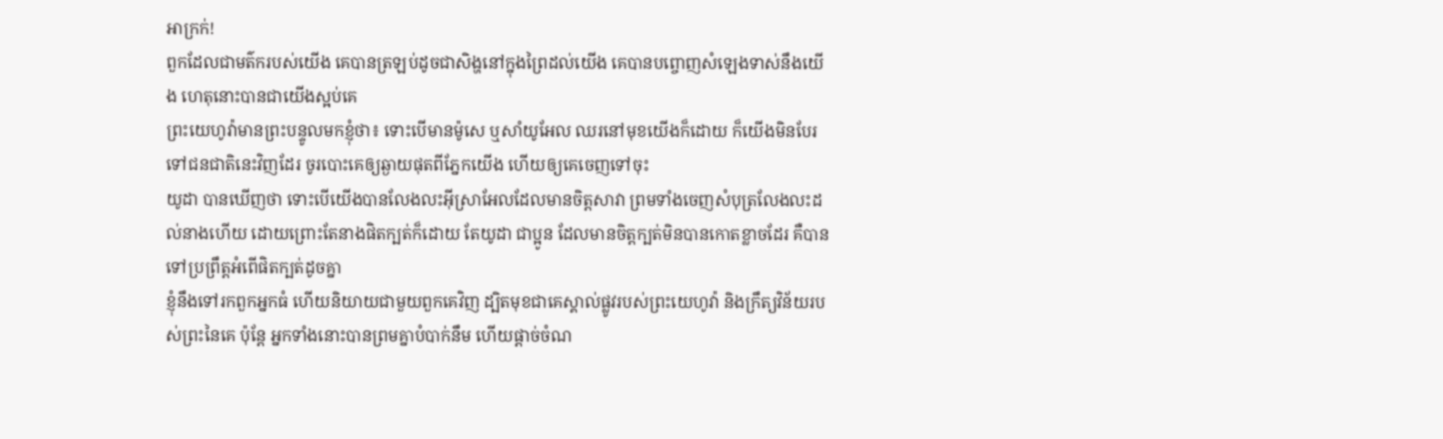អាក្រក់!
ពួកដែលជាមត៌ករបស់យើង គេបានត្រឡប់ដូចជាសិង្ហនៅក្នុងព្រៃដល់យើង គេបានបព្ចោញសំឡេងទាស់នឹងយើង ហេតុនោះបានជាយើងស្អប់គេ
ព្រះយេហូវ៉ាមានព្រះបន្ទូលមកខ្ញុំថា៖ ទោះបើមានម៉ូសេ ឬសាំយូអែល ឈរនៅមុខយើងក៏ដោយ ក៏យើងមិនបែរទៅជនជាតិនេះវិញដែរ ចូរបោះគេឲ្យឆ្ងាយផុតពីភ្នែកយើង ហើយឲ្យគេចេញទៅចុះ
យូដា បានឃើញថា ទោះបើយើងបានលែងលះអ៊ីស្រាអែលដែលមានចិត្តសាវា ព្រមទាំងចេញសំបុត្រលែងលះដល់នាងហើយ ដោយព្រោះតែនាងផិតក្បត់ក៏ដោយ តែយូដា ជាប្អូន ដែលមានចិត្តក្បត់មិនបានកោតខ្លាចដែរ គឺបានទៅប្រព្រឹត្តអំពើផិតក្បត់ដូចគ្នា
ខ្ញុំនឹងទៅរកពួកអ្នកធំ ហើយនិយាយជាមួយពួកគេវិញ ដ្បិតមុខជាគេស្គាល់ផ្លូវរបស់ព្រះយេហូវ៉ា និងក្រឹត្យវិន័យរបស់ព្រះនៃគេ ប៉ុន្តែ អ្នកទាំងនោះបានព្រមគ្នាបំបាក់នឹម ហើយផ្តាច់ចំណ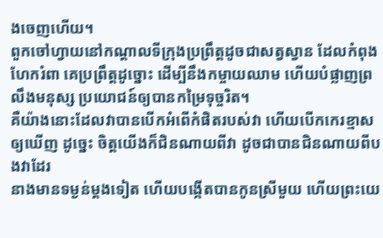ងចេញហើយ។
ពួកចៅហ្វាយនៅកណ្ដាលទីក្រុងប្រព្រឹត្តដូចជាសត្វស្វាន ដែលកំពុងហែករំពា គេប្រព្រឹត្តដូច្នោះ ដើម្បីនឹងកម្ចាយឈាម ហើយបំផ្លាញព្រលឹងមនុស្ស ប្រយោជន៍ឲ្យបានកម្រៃទុច្ចរិត។
គឺយ៉ាងនោះដែលវាបានបើកអំពើកំផិតរបស់វា ហើយបើកកេរខ្មាសឲ្យឃើញ ដូច្នេះ ចិត្តយើងក៏ជិនណាយពីវា ដូចជាបានជិនណាយពីបងវាដែរ
នាងមានទម្ងន់ម្តងទៀត ហើយបង្កើតបានកូនស្រីមួយ ហើយព្រះយេ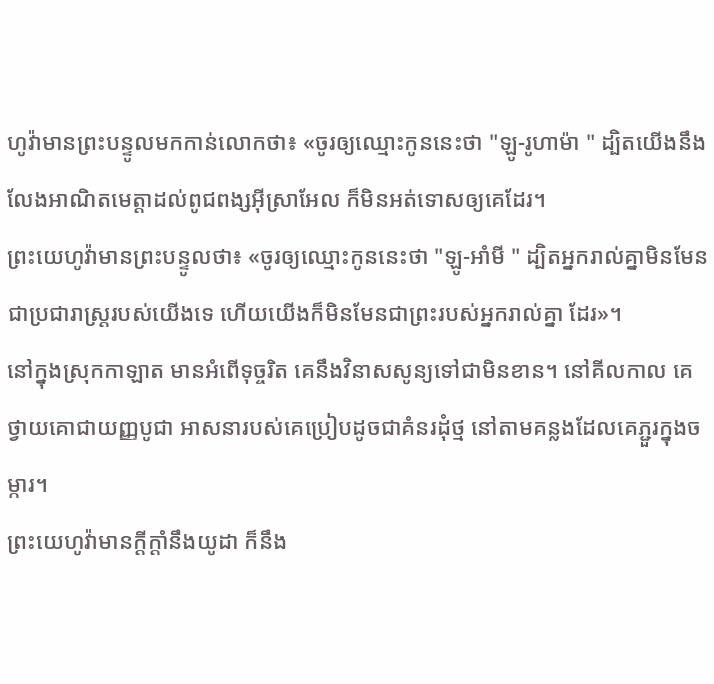ហូវ៉ាមានព្រះបន្ទូលមកកាន់លោកថា៖ «ចូរឲ្យឈ្មោះកូននេះថា "ឡូ-រូហាម៉ា " ដ្បិតយើងនឹងលែងអាណិតមេត្តាដល់ពូជពង្សអ៊ីស្រាអែល ក៏មិនអត់ទោសឲ្យគេដែរ។
ព្រះយេហូវ៉ាមានព្រះបន្ទូលថា៖ «ចូរឲ្យឈ្មោះកូននេះថា "ឡូ-អាំមី " ដ្បិតអ្នករាល់គ្នាមិនមែនជាប្រជារាស្ត្ររបស់យើងទេ ហើយយើងក៏មិនមែនជាព្រះរបស់អ្នករាល់គ្នា ដែរ»។
នៅក្នុងស្រុកកាឡាត មានអំពើទុច្ចរិត គេនឹងវិនាសសូន្យទៅជាមិនខាន។ នៅគីលកាល គេថ្វាយគោជាយញ្ញបូជា អាសនារបស់គេប្រៀបដូចជាគំនរដុំថ្ម នៅតាមគន្លងដែលគេភ្ជួរក្នុងចម្ការ។
ព្រះយេហូវ៉ាមានក្ដីក្ដាំនឹងយូដា ក៏នឹង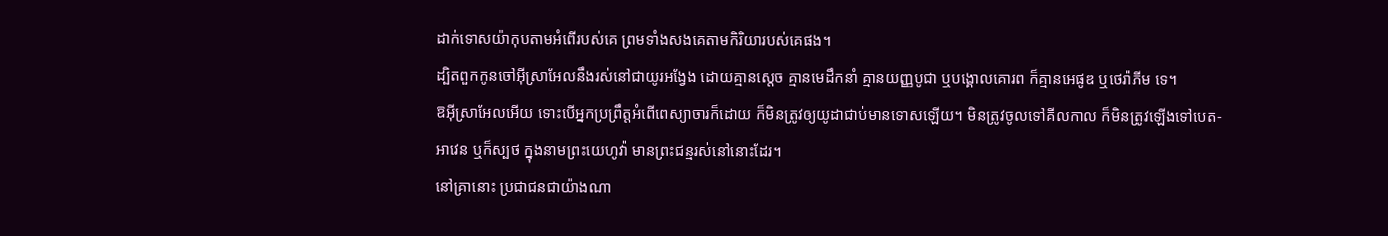ដាក់ទោសយ៉ាកុបតាមអំពើរបស់គេ ព្រមទាំងសងគេតាមកិរិយារបស់គេផង។
ដ្បិតពួកកូនចៅអ៊ីស្រាអែលនឹងរស់នៅជាយូរអង្វែង ដោយគ្មានស្តេច គ្មានមេដឹកនាំ គ្មានយញ្ញបូជា ឬបង្គោលគោរព ក៏គ្មានអេផូឌ ឬថេរ៉ាភីម ទេ។
ឱអ៊ីស្រាអែលអើយ ទោះបើអ្នកប្រព្រឹត្តអំពើពេស្យាចារក៏ដោយ ក៏មិនត្រូវឲ្យយូដាជាប់មានទោសឡើយ។ មិនត្រូវចូលទៅគីលកាល ក៏មិនត្រូវឡើងទៅបេត-អាវេន ឬក៏ស្បថ ក្នុងនាមព្រះយេហូវ៉ា មានព្រះជន្មរស់នៅនោះដែរ។
នៅគ្រានោះ ប្រជាជនជាយ៉ាងណា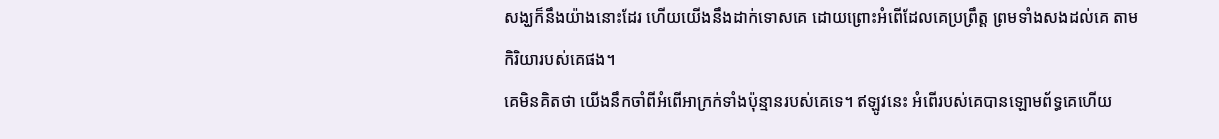សង្ឃក៏នឹងយ៉ាងនោះដែរ ហើយយើងនឹងដាក់ទោសគេ ដោយព្រោះអំពើដែលគេប្រព្រឹត្ត ព្រមទាំងសងដល់គេ តាមកិរិយារបស់គេផង។
គេមិនគិតថា យើងនឹកចាំពីអំពើអាក្រក់ទាំងប៉ុន្មានរបស់គេទេ។ ឥឡូវនេះ អំពើរបស់គេបានឡោមព័ទ្ធគេហើយ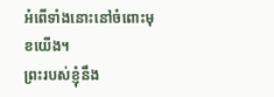អំពើទាំងនោះនៅចំពោះមុខយើង។
ព្រះរបស់ខ្ញុំនឹង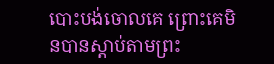បោះបង់ចោលគេ ព្រោះគេមិនបានស្តាប់តាមព្រះ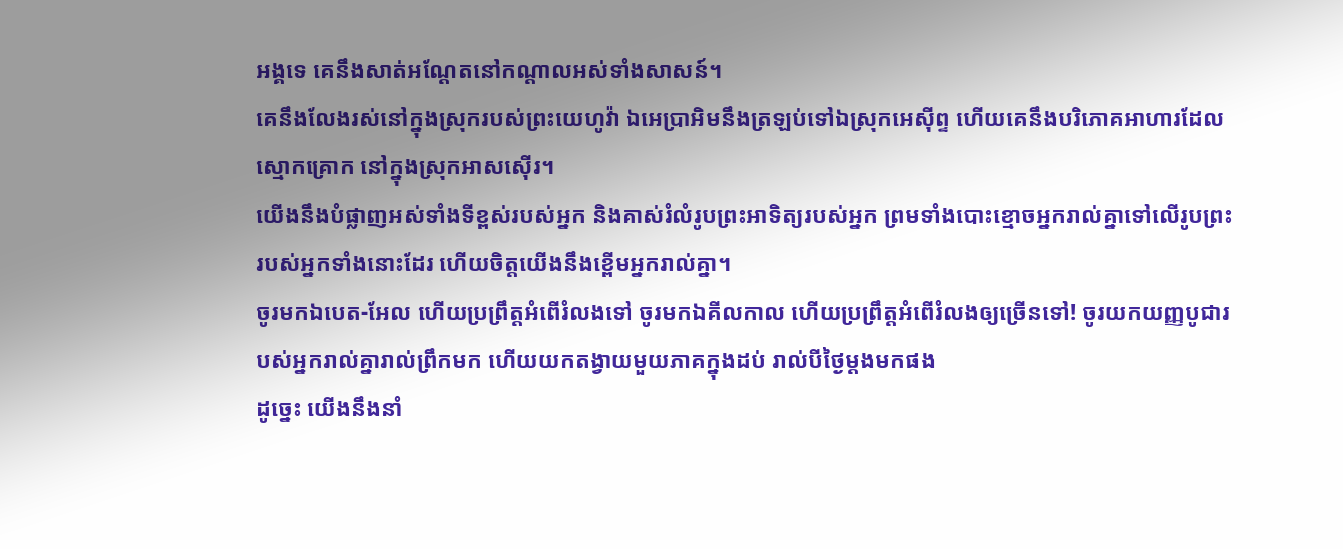អង្គទេ គេនឹងសាត់អណ្តែតនៅកណ្ដាលអស់ទាំងសាសន៍។
គេនឹងលែងរស់នៅក្នុងស្រុករបស់ព្រះយេហូវ៉ា ឯអេប្រាអិមនឹងត្រឡប់ទៅឯស្រុកអេស៊ីព្ទ ហើយគេនឹងបរិភោគអាហារដែលស្មោកគ្រោក នៅក្នុងស្រុកអាសស៊ើរ។
យើងនឹងបំផ្លាញអស់ទាំងទីខ្ពស់របស់អ្នក និងគាស់រំលំរូបព្រះអាទិត្យរបស់អ្នក ព្រមទាំងបោះខ្មោចអ្នករាល់គ្នាទៅលើរូបព្រះរបស់អ្នកទាំងនោះដែរ ហើយចិត្តយើងនឹងខ្ពើមអ្នករាល់គ្នា។
ចូរមកឯបេត-អែល ហើយប្រព្រឹត្តអំពើរំលងទៅ ចូរមកឯគីលកាល ហើយប្រព្រឹត្តអំពើរំលងឲ្យច្រើនទៅ! ចូរយកយញ្ញបូជារបស់អ្នករាល់គ្នារាល់ព្រឹកមក ហើយយកតង្វាយមួយភាគក្នុងដប់ រាល់បីថ្ងៃម្ដងមកផង
ដូច្នេះ យើងនឹងនាំ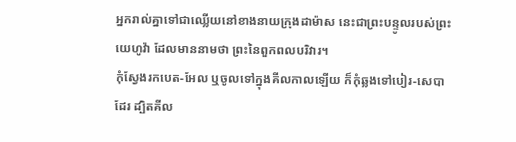អ្នករាល់គ្នាទៅជាឈ្លើយនៅខាងនាយក្រុងដាម៉ាស នេះជាព្រះបន្ទូលរបស់ព្រះយេហូវ៉ា ដែលមាននាមថា ព្រះនៃពួកពលបរិវារ។
កុំស្វែងរកបេត-អែល ឬចូលទៅក្នុងគីលកាលឡើយ ក៏កុំឆ្លងទៅបៀរ-សេបាដែរ ដ្បិតគីល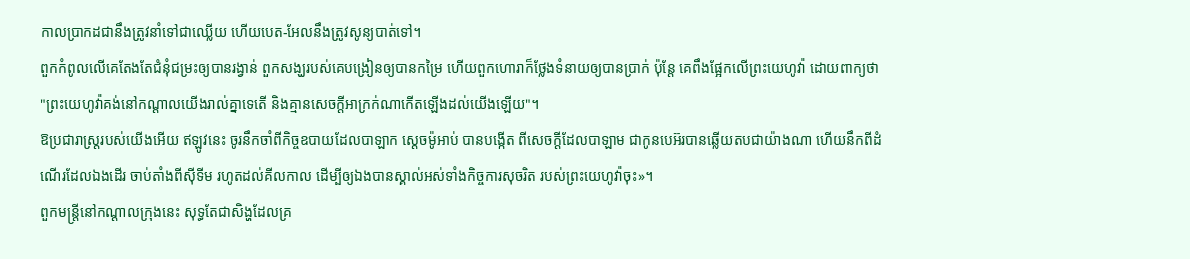កាលប្រាកដជានឹងត្រូវនាំទៅជាឈ្លើយ ហើយបេត-អែលនឹងត្រូវសូន្យបាត់ទៅ។
ពួកកំពូលលើគេតែងតែជំនុំជម្រះឲ្យបានរង្វាន់ ពួកសង្ឃរបស់គេបង្រៀនឲ្យបានកម្រៃ ហើយពួកហោរាក៏ថ្លែងទំនាយឲ្យបានប្រាក់ ប៉ុន្តែ គេពឹងផ្អែកលើព្រះយេហូវ៉ា ដោយពាក្យថា "ព្រះយេហូវ៉ាគង់នៅកណ្ដាលយើងរាល់គ្នាទេតើ និងគ្មានសេចក្ដីអាក្រក់ណាកើតឡើងដល់យើងឡើយ"។
ឱប្រជារាស្ត្ររបស់យើងអើយ ឥឡូវនេះ ចូរនឹកចាំពីកិច្ចឧបាយដែលបាឡាក ស្តេចម៉ូអាប់ បានបង្កើត ពីសេចក្ដីដែលបាឡាម ជាកូនបេអ៊របានឆ្លើយតបជាយ៉ាងណា ហើយនឹកពីដំណើរដែលឯងដើរ ចាប់តាំងពីស៊ីទីម រហូតដល់គីលកាល ដើម្បីឲ្យឯងបានស្គាល់អស់ទាំងកិច្ចការសុចរិត របស់ព្រះយេហូវ៉ាចុះ»។
ពួកមន្ត្រីនៅកណ្ដាលក្រុងនេះ សុទ្ធតែជាសិង្ហដែលគ្រ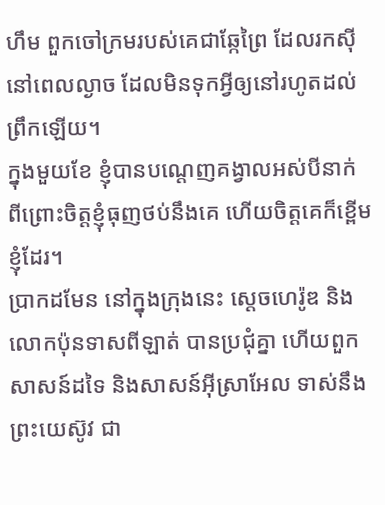ហឹម ពួកចៅក្រមរបស់គេជាឆ្កែព្រៃ ដែលរកស៊ីនៅពេលល្ងាច ដែលមិនទុកអ្វីឲ្យនៅរហូតដល់ព្រឹកឡើយ។
ក្នុងមួយខែ ខ្ញុំបានបណ្តេញគង្វាលអស់បីនាក់ ពីព្រោះចិត្តខ្ញុំធុញថប់នឹងគេ ហើយចិត្តគេក៏ខ្ពើមខ្ញុំដែរ។
ប្រាកដមែន នៅក្នុងក្រុងនេះ ស្តេចហេរ៉ូឌ និងលោកប៉ុនទាសពីឡាត់ បានប្រជុំគ្នា ហើយពួកសាសន៍ដទៃ និងសាសន៍អ៊ីស្រាអែល ទាស់នឹងព្រះយេស៊ូវ ជា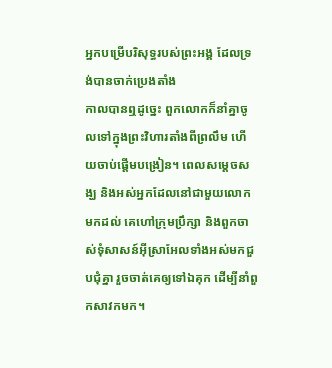អ្នកបម្រើបរិសុទ្ធរបស់ព្រះអង្គ ដែលទ្រង់បានចាក់ប្រេងតាំង
កាលបានឮដូច្នេះ ពួកលោកក៏នាំគ្នាចូលទៅក្នុងព្រះវិហារតាំងពីព្រលឹម ហើយចាប់ផ្ដើមបង្រៀន។ ពេលសម្តេចសង្ឃ និងអស់អ្នកដែលនៅជាមួយលោកមកដល់ គេហៅក្រុមប្រឹក្សា និងពួកចាស់ទុំសាសន៍អ៊ីស្រាអែលទាំងអស់មកជួបជុំគ្នា រួចចាត់គេឲ្យទៅឯគុក ដើម្បីនាំពួកសាវកមក។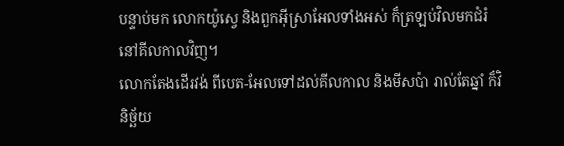បន្ទាប់មក លោកយ៉ូស្វេ និងពួកអ៊ីស្រាអែលទាំងអស់ ក៏ត្រឡប់វិលមកជំរំនៅគីលកាលវិញ។
លោកតែងដើរវង់ ពីបេត-អែលទៅដល់គីលកាល និងមីសប៉ា រាល់តែឆ្នាំ ក៏វិនិច្ឆ័យ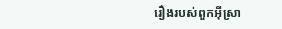រឿងរបស់ពួកអ៊ីស្រា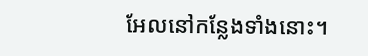អែលនៅកន្លែងទាំងនោះ។